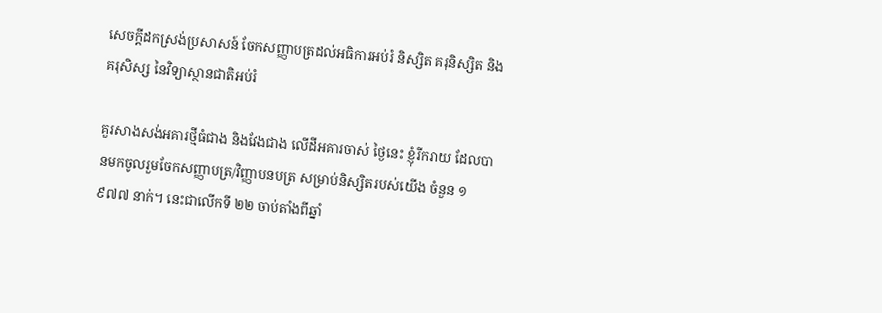សេចក្តីដកស្រង់ប្រសាសន៍ ចែកសញ្ញាបត្រដល់អធិការអប់រំ និស្សិត គរុនិស្សិត និងគរុសិស្ស នៃវិទ្យាស្ថានជាតិអប់រំ

គួរសាងសង់អគារថ្មីធំជាង និងវែងជាង លើដីអគារចាស់ ថ្ងៃនេះ ខ្ញុំរីករាយ ដែលបានមកចូលរួមចែកសញ្ញាបត្រ/វិញ្ញាបនបត្រ សម្រាប់និស្សិតរបស់យើង ចំនួន ១ ៩៧៧ នាក់។ នេះជាលើកទី ២២ ចាប់តាំងពីឆ្នាំ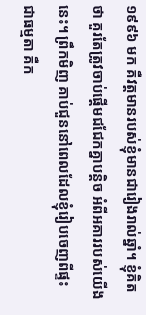១៩៩៦ មក គឺវត្តមានរបស់ខ្ញុំមានជារៀងរាល់ឆ្នាំ។ ខ្ញុំគិតថា គួរតែត្រូវចាប់ផ្ដើមជជែកគ្នាបន្តិច អំពីអគាររបស់យើងនេះ។ ព្រឹកមិញ គាប់ជួននៅពេលដែលខ្ញុំរៀបចេញពីផ្ទះ ជាធម្មតា គឺក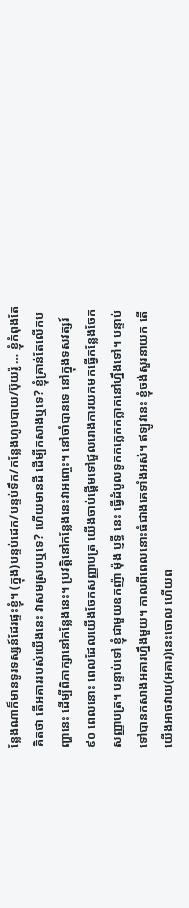ន្លែងណាក៏មានទូរទស្សន៍ដែរផ្ទះខ្ញុំ។ (ក្នុង)បន្ទប់ដេក/បន្ទប់ទឹក/កន្លែងហូបបាយ/ប៊ុយរ៉ូ … ខ្ញុំកំពុងតែគិតថា តើអគាររបស់យើងនេះ វាសមស្របឬទេ? ហើយមានដី ដើម្បីកសាងឬទេ? ខ្ញុំគ្រាន់តែលើកបញ្ហានេះ ដើម្បីពិភាក្សានៅកន្លែងនេះ។ ប្រវត្តិនៅកន្លែងនេះវាអញ្ចេះ។ នៅចាំបានទេ នៅក្នុងទសវត្សរ៍ ៩០ ពេលនោះ ពេលដែលយើងចែកសញ្ញាបត្រ យើងចាប់ផ្ដើមទៅជួលរោងការយកមកធ្វើកន្លែងចែកសញ្ញាបត្រ។ បន្ទាប់ទៅ ខ្ញុំជាមួយឧកញ៉ា ម៉ុង ប្ញទ្ធី នេះ ធ្វើដំបូលទូកកក្លេកកក្លាកនៅហ្នឹងទៅ។ បន្ទាប់ទៅបានកសាងអគារហ្នឹងមួយ។ កាលពីពេលនោះធំជាងគេទាំងអស់។ ឥឡូវនេះ ខ្ញុំចង់សួរនាយក តើយើងអាចវាយ(អគារ)នេះចោល ហើយព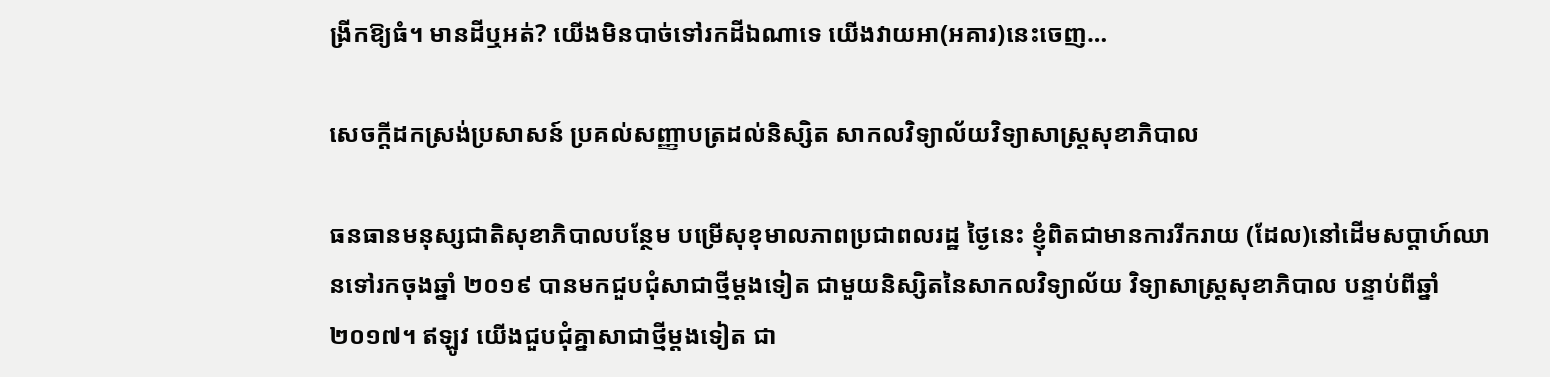ង្រីកឱ្យធំ។ មានដីឬអត់? យើងមិនបាច់ទៅរកដីឯណាទេ យើងវាយអា(អគារ)នេះចេញ…

សេចក្តីដកស្រង់ប្រសាសន៍ ប្រគល់សញ្ញាបត្រដល់និស្សិត សាកលវិទ្យាល័យវិទ្យាសាស្ត្រសុខាភិបាល

ធនធានមនុស្សជាតិសុខាភិបាលបន្ថែម បម្រើសុខុមាលភាពប្រជាពលរដ្ឋ ថ្ងៃនេះ ខ្ញុំពិតជាមានការរីករាយ (ដែល)នៅដើមសប្ដាហ៍ឈានទៅរកចុងឆ្នាំ ២០១៩ បានមកជួបជុំសាជាថ្មីម្ដងទៀត ជាមួយនិស្សិតនៃសាកលវិទ្យាល័យ វិទ្យាសាស្រ្តសុខាភិបាល បន្ទាប់ពីឆ្នាំ ២០១៧។ ឥឡូវ យើងជួបជុំគ្នាសាជាថ្មីម្ដងទៀត ជា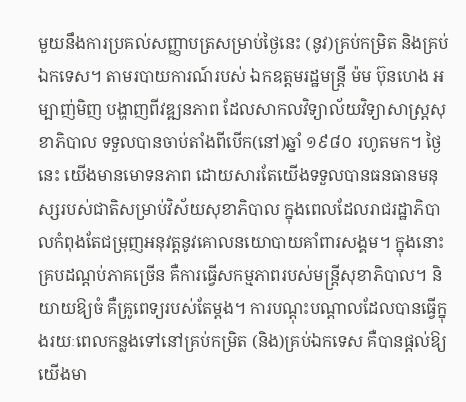មួយនឹងការប្រគល់សញ្ញាបត្រសម្រាប់ថ្ងៃនេះ (នូវ)គ្រប់កម្រិត និងគ្រប់ឯកទេស។ តាមរបាយការណ៍របស់ ឯកឧត្តមរដ្ឋមន្រ្តី ម៉ម ប៊ុនហេង អម្បាញ់មិញ បង្ហាញពីវឌ្ឍនភាព ដែលសាកលវិទ្យាល័យវិទ្យាសាស្រ្តសុខាភិបាល ទទួលបានចាប់តាំងពីបើក(នៅ)ឆ្នាំ ១៩៨០ រហូតមក។ ថ្ងៃនេះ យើងមានមោទនភាព ដោយសារតែយើងទទួលបានធនធានមនុស្សរបស់ជាតិសម្រាប់វិស័យសុខាភិបាល ក្នុងពេលដែលរាជរដ្ឋាភិបាលកំពុងតែជម្រុញអនុវត្តនូវគោលនយោបាយគាំពារសង្គម។ ក្នុងនោះ គ្របដណ្ដប់ភាគច្រើន គឺការធ្វើសកម្មភាពរបស់មន្រ្តីសុខាភិបាល។ និយាយឱ្យចំ គឺគ្រូពេទ្យរបស់តែម្ដង។ ការបណ្ដុះបណ្ដាលដែលបានធ្វើក្នុងរយៈពេលកន្លងទៅនៅគ្រប់កម្រិត (និង)គ្រប់ឯកទេស គឺបានផ្ដល់ឱ្យយើងមា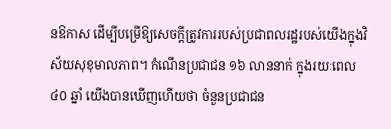នឱកាស ដើម្បីបម្រើឱ្យសេចក្ដីត្រូវការរបស់ប្រជាពលរដ្ឋរបស់យើងក្នុងវិស័យសុខុមាលភាព។ កំណើនប្រជាជន ១៦ លាននាក់ ក្នុងរយៈពេល ៤០ ឆ្នាំ យើងបានឃើញហើយថា ចំនួនប្រជាជន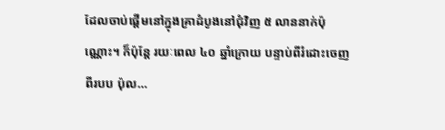ដែលចាប់ផ្ដើមនៅក្នុងគ្រាដំបូងនៅជុំវិញ ៥ លាននាក់ប៉ុណ្ណោះ។ ក៏ប៉ុន្តែ រយៈពេល ៤០ ឆ្នាំក្រោយ បន្ទាប់ពីរំដោះចេញពីរបប ប៉ុល…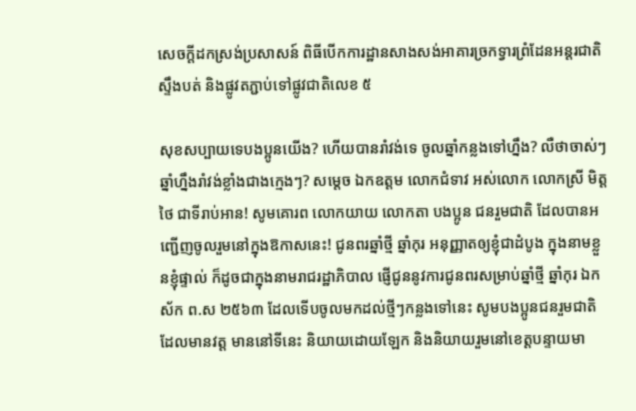សេចក្ដីដកស្រង់ប្រសាសន៍ ពិធីបើកការដ្ឋានសាងសង់អាគារច្រកទ្វារព្រំដែនអន្តរជាតិស្ទឹងបត់ និងផ្លូវតភ្ជាប់ទៅផ្លូវជាតិលេខ ៥

សុខសប្បាយទេបងប្អូនយើង? ហើយបានរាំវង់ទេ ចូលឆ្នាំកន្លងទៅហ្នឹង? លឺថាចាស់ៗ ឆ្នាំហ្នឹងរាំវង់ខ្លាំងជាងក្មេងៗ? សម្តេច ឯកឧត្តម លោកជំទាវ អស់លោក លោកស្រី មិត្តថៃ ជាទីរាប់អាន! សូមគោរព លោកយាយ លោកតា បងប្អូន ជនរួមជាតិ ដែលបានអញ្ជើញចូលរួមនៅក្នុងឱកាសនេះ! ជូនពរឆ្នាំថ្មី ឆ្នាំកុរ អនុញ្ញាតឲ្យខ្ញុំជាដំបូង ក្នុងនាមខ្លួនខ្ញុំផ្ទាល់ ក៏ដូចជាក្នុងនាមរាជរដ្ឋាភិបាល ផ្ញើជូននូវការជូនពរសម្រាប់ឆ្នាំថ្មី ឆ្នាំកុរ ឯកស័ក ព.ស ២៥៦៣ ដែលទើបចូលមកដល់ថ្មីៗកន្លងទៅនេះ សូមបងប្អូនជនរួមជាតិដែលមានវត្ត មាននៅទីនេះ និយាយដោយឡែក និងនិយាយរួមនៅខេត្តបន្ទាយមា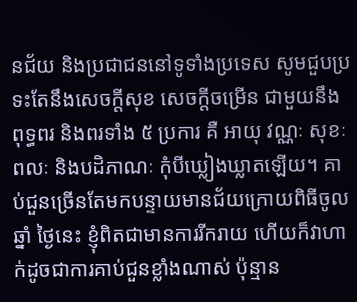នជ័យ និងប្រជាជននៅទូទាំងប្រទេស សូមជួបប្រទះតែនឹងសេចក្តីសុខ សេចក្តីចម្រើន ជាមួយនឹងពុទ្ធពរ និងពរទាំង ៥ ប្រការ គឺ អាយុ វណ្ណៈ សុខៈ ពលៈ និងបដិភាណៈ កុំបីឃ្លៀងឃ្លាតឡើយ។ គាប់ជួនច្រើនតែមកបន្ទាយមានជ័យក្រោយពិធីចូលឆ្នាំ ថ្ងៃនេះ ខ្ញុំពិតជាមានការរីករាយ ហើយក៏វាហាក់ដូចជាការគាប់ជួនខ្លាំងណាស់ ប៉ុន្មាន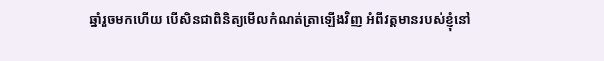ឆ្នាំរួចមកហើយ បើសិនជាពិនិត្យមើលកំណត់ត្រាឡើងវិញ អំពីវត្តមានរបស់ខ្ញុំនៅ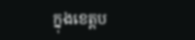ក្នុងខេត្តប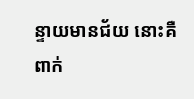ន្ទាយមានជ័យ នោះគឺពាក់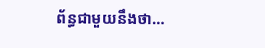ព័ន្ធជាមួយនឹងថា…